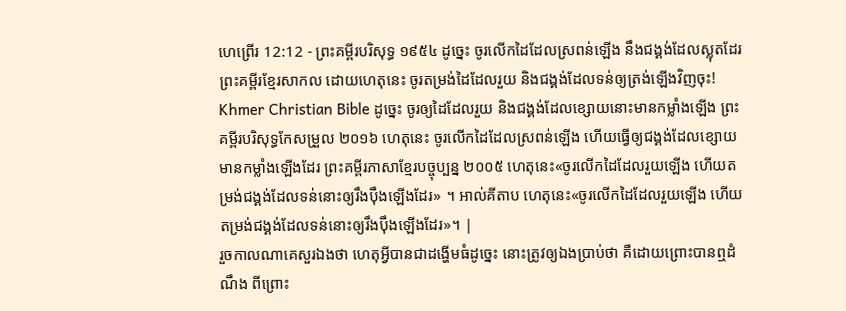ហេព្រើរ 12:12 - ព្រះគម្ពីរបរិសុទ្ធ ១៩៥៤ ដូច្នេះ ចូរលើកដៃដែលស្រពន់ឡើង នឹងជង្គង់ដែលស្លុតដែរ ព្រះគម្ពីរខ្មែរសាកល ដោយហេតុនេះ ចូរតម្រង់ដៃដែលរួយ និងជង្គង់ដែលទន់ឲ្យត្រង់ឡើងវិញចុះ! Khmer Christian Bible ដូច្នេះ ចូរឲ្យដៃដែលរួយ និងជង្គង់ដែលខ្សោយនោះមានកម្លាំងឡើង ព្រះគម្ពីរបរិសុទ្ធកែសម្រួល ២០១៦ ហេតុនេះ ចូរលើកដៃដែលស្រពន់ឡើង ហើយធ្វើឲ្យជង្គង់ដែលខ្សោយមានកម្លាំងឡើងដែរ ព្រះគម្ពីរភាសាខ្មែរបច្ចុប្បន្ន ២០០៥ ហេតុនេះ«ចូរលើកដៃដែលរួយឡើង ហើយតម្រង់ជង្គង់ដែលទន់នោះឲ្យរឹងប៉ឹងឡើងដែរ» ។ អាល់គីតាប ហេតុនេះ«ចូរលើកដៃដែលរួយឡើង ហើយតម្រង់ជង្គង់ដែលទន់នោះឲ្យរឹងប៉ឹងឡើងដែរ»។ |
រួចកាលណាគេសួរឯងថា ហេតុអ្វីបានជាដង្ហើមធំដូច្នេះ នោះត្រូវឲ្យឯងប្រាប់ថា គឺដោយព្រោះបានឮដំណឹង ពីព្រោះ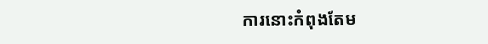ការនោះកំពុងតែម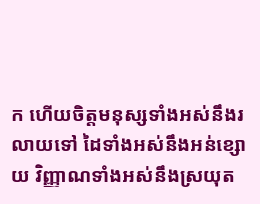ក ហើយចិត្តមនុស្សទាំងអស់នឹងរលាយទៅ ដៃទាំងអស់នឹងអន់ខ្សោយ វិញ្ញាណទាំងអស់នឹងស្រយុត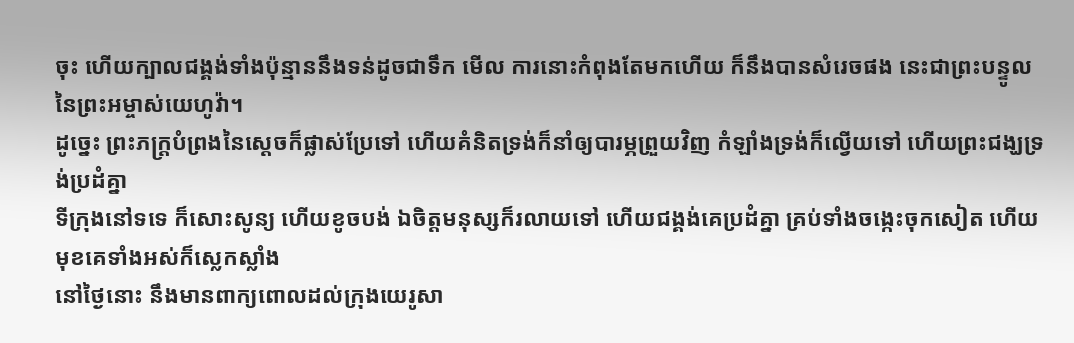ចុះ ហើយក្បាលជង្គង់ទាំងប៉ុន្មាននឹងទន់ដូចជាទឹក មើល ការនោះកំពុងតែមកហើយ ក៏នឹងបានសំរេចផង នេះជាព្រះបន្ទូលនៃព្រះអម្ចាស់យេហូវ៉ា។
ដូច្នេះ ព្រះភក្ត្របំព្រងនៃស្តេចក៏ផ្លាស់ប្រែទៅ ហើយគំនិតទ្រង់ក៏នាំឲ្យបារម្ភព្រួយវិញ កំឡាំងទ្រង់ក៏ល្វើយទៅ ហើយព្រះជង្ឃទ្រង់ប្រដំគ្នា
ទីក្រុងនៅទទេ ក៏សោះសូន្យ ហើយខូចបង់ ឯចិត្តមនុស្សក៏រលាយទៅ ហើយជង្គង់គេប្រដំគ្នា គ្រប់ទាំងចង្កេះចុកសៀត ហើយមុខគេទាំងអស់ក៏ស្លេកស្លាំង
នៅថ្ងៃនោះ នឹងមានពាក្យពោលដល់ក្រុងយេរូសា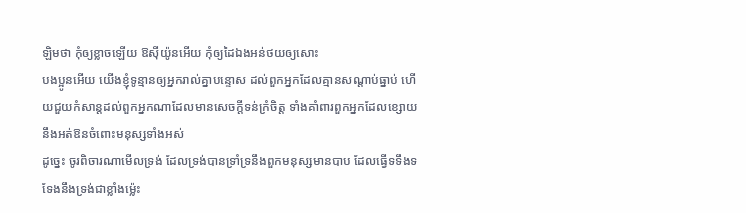ឡិមថា កុំឲ្យខ្លាចឡើយ ឱស៊ីយ៉ូនអើយ កុំឲ្យដៃឯងអន់ថយឲ្យសោះ
បងប្អូនអើយ យើងខ្ញុំទូន្មានឲ្យអ្នករាល់គ្នាបន្ទោស ដល់ពួកអ្នកដែលគ្មានសណ្តាប់ធ្នាប់ ហើយជួយកំសាន្តដល់ពួកអ្នកណាដែលមានសេចក្ដីទន់ក្រំចិត្ត ទាំងគាំពារពួកអ្នកដែលខ្សោយ នឹងអត់ឱនចំពោះមនុស្សទាំងអស់
ដូច្នេះ ចូរពិចារណាមើលទ្រង់ ដែលទ្រង់បានទ្រាំទ្រនឹងពួកមនុស្សមានបាប ដែលធ្វើទទឹងទទែងនឹងទ្រង់ជាខ្លាំងម៉្លេះ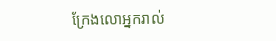ក្រែងលោអ្នករាល់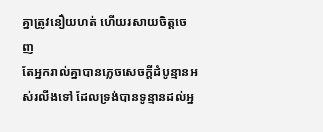គ្នាត្រូវនឿយហត់ ហើយរសាយចិត្តចេញ
តែអ្នករាល់គ្នាបានភ្លេចសេចក្ដីដំបូន្មានអស់រលីងទៅ ដែលទ្រង់បានទូន្មានដល់អ្ន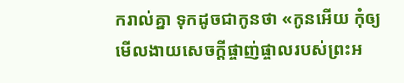ករាល់គ្នា ទុកដូចជាកូនថា «កូនអើយ កុំឲ្យមើលងាយសេចក្ដីផ្ចាញ់ផ្ចាលរបស់ព្រះអ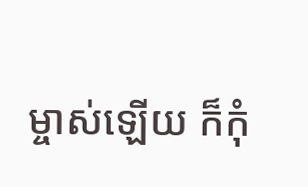ម្ចាស់ឡើយ ក៏កុំ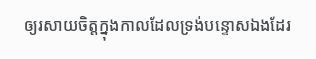ឲ្យរសាយចិត្តក្នុងកាលដែលទ្រង់បន្ទោសឯងដែរ